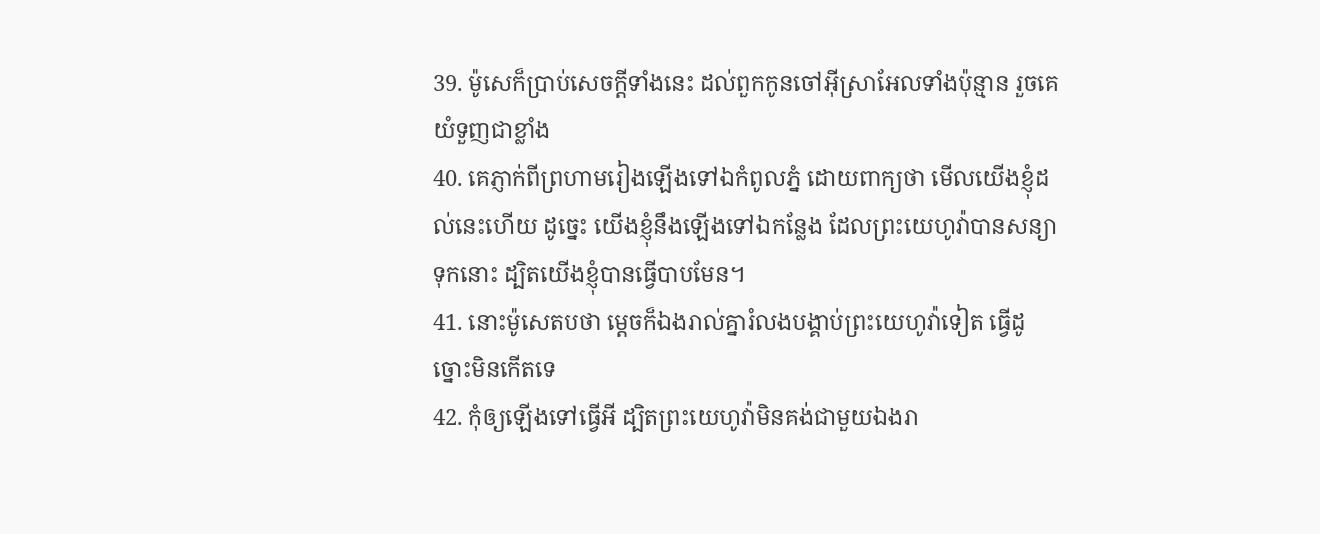39. ម៉ូសេក៏ប្រាប់សេចក្ដីទាំងនេះ ដល់ពួកកូនចៅអ៊ីស្រាអែលទាំងប៉ុន្មាន រួចគេយំទួញជាខ្លាំង
40. គេភ្ញាក់ពីព្រហាមរៀងឡើងទៅឯកំពូលភ្នំ ដោយពាក្យថា មើលយើងខ្ញុំដល់នេះហើយ ដូច្នេះ យើងខ្ញុំនឹងឡើងទៅឯកន្លែង ដែលព្រះយេហូវ៉ាបានសន្យាទុកនោះ ដ្បិតយើងខ្ញុំបានធ្វើបាបមែន។
41. នោះម៉ូសេតបថា ម្តេចក៏ឯងរាល់គ្នារំលងបង្គាប់ព្រះយេហូវ៉ាទៀត ធ្វើដូច្នោះមិនកើតទេ
42. កុំឲ្យឡើងទៅធ្វើអី ដ្បិតព្រះយេហូវ៉ាមិនគង់ជាមួយឯងរា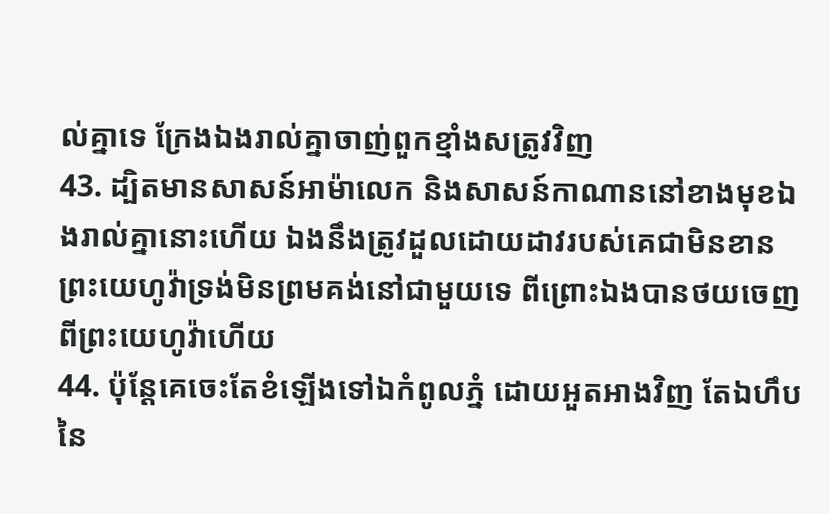ល់គ្នាទេ ក្រែងឯងរាល់គ្នាចាញ់ពួកខ្មាំងសត្រូវវិញ
43. ដ្បិតមានសាសន៍អាម៉ាលេក និងសាសន៍កាណាននៅខាងមុខឯងរាល់គ្នានោះហើយ ឯងនឹងត្រូវដួលដោយដាវរបស់គេជាមិនខាន ព្រះយេហូវ៉ាទ្រង់មិនព្រមគង់នៅជាមួយទេ ពីព្រោះឯងបានថយចេញពីព្រះយេហូវ៉ាហើយ
44. ប៉ុន្តែគេចេះតែខំឡើងទៅឯកំពូលភ្នំ ដោយអួតអាងវិញ តែឯហឹបនៃ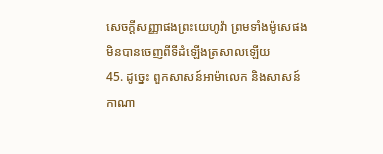សេចក្ដីសញ្ញាផងព្រះយេហូវ៉ា ព្រមទាំងម៉ូសេផង មិនបានចេញពីទីដំឡើងត្រសាលឡើយ
45. ដូច្នេះ ពួកសាសន៍អាម៉ាលេក និងសាសន៍កាណា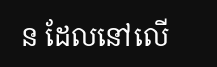ន ដែលនៅលើ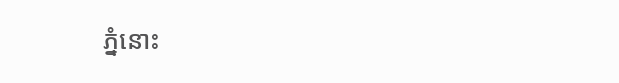ភ្នំនោះ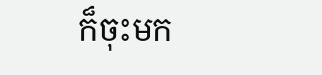ក៏ចុះមក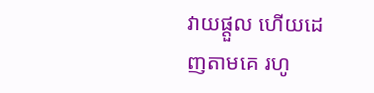វាយផ្តួល ហើយដេញតាមគេ រហូ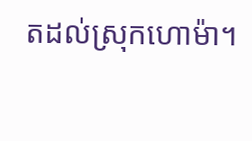តដល់ស្រុកហោម៉ា។